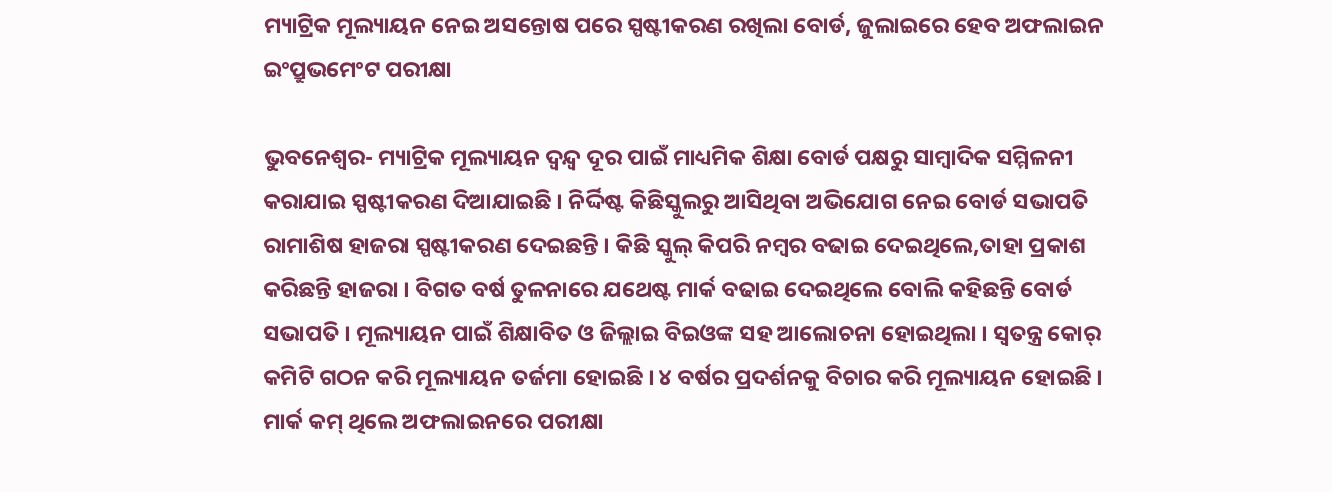ମ୍ୟାଟ୍ରିକ ମୂଲ୍ୟାୟନ ନେଇ ଅସନ୍ତୋଷ ପରେ ସ୍ପଷ୍ଟୀକରଣ ରଖିଲା ବୋର୍ଡ, ଜୁଲାଇରେ ହେବ ଅଫଲାଇନ ଇଂପ୍ରୁଭମେଂଟ ପରୀକ୍ଷା

ଭୁବନେଶ୍ୱର- ମ୍ୟାଟ୍ରିକ ମୂଲ୍ୟାୟନ ଦ୍ୱନ୍ଦ୍ୱ ଦୂର ପାଇଁ ମାଧ୍ୟମିକ ଶିକ୍ଷା ବୋର୍ଡ ପକ୍ଷରୁ ସାମ୍ବାଦିକ ସମ୍ମିଳନୀ କରାଯାଇ ସ୍ପଷ୍ଟୀକରଣ ଦିଆଯାଇଛି । ନିର୍ଦ୍ଦିଷ୍ଟ କିଛିସ୍କୁଲରୁ ଆସିଥିବା ଅଭିଯୋଗ ନେଇ ବୋର୍ଡ ସଭାପତି ରାମାଶିଷ ହାଜରା ସ୍ପଷ୍ଟୀକରଣ ଦେଇଛନ୍ତି । କିଛି ସ୍କୁଲ୍ କିପରି ନମ୍ବର ବଢାଇ ଦେଇଥିଲେ,ତାହା ପ୍ରକାଶ କରିଛନ୍ତି ହାଜରା । ବିଗତ ବର୍ଷ ତୁଳନାରେ ଯଥେଷ୍ଟ ମାର୍କ ବଢାଇ ଦେଇଥିଲେ ବୋଲି କହିଛନ୍ତି ବୋର୍ଡ ସଭାପତି । ମୂଲ୍ୟାୟନ ପାଇଁ ଶିକ୍ଷାବିତ ଓ ଜିଲ୍ଲାଇ ବିଇଓଙ୍କ ସହ ଆଲୋଚନା ହୋଇଥିଲା । ସ୍ୱତନ୍ତ୍ର କୋର୍ କମିଟି ଗଠନ କରି ମୂଲ୍ୟାୟନ ତର୍ଜମା ହୋଇଛି । ୪ ବର୍ଷର ପ୍ରଦର୍ଶନକୁ ବିଚାର କରି ମୂଲ୍ୟାୟନ ହୋଇଛି । ମାର୍କ କମ୍ ଥିଲେ ଅଫଲାଇନରେ ପରୀକ୍ଷା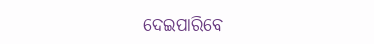ଦେଇପାରିବେ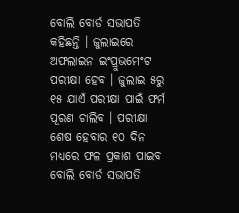ବୋଲି ବୋର୍ଡ ସଭାପତି କହିଛନ୍ତି । ଜୁଲାଇରେ ଅଫଲାଇନ ଇଂପ୍ରୁଭମେଂଟ ପରୀକ୍ଷା ହେବ । ଜୁଲାଇ ୫ରୁ ୧୫ ଯାଏଁ ପରୀକ୍ଷା ପାଇଁ ଫର୍ମ ପୂରଣ ଚାଲିବ । ପରୀକ୍ଷା ଶେଷ ହେବାର ୧୦ ଦିନ ମଧ୍ୟରେ ଫଳ ପ୍ରକାଶ ପାଇବ ବୋଲି ବୋର୍ଡ ସଭାପତି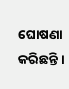ଘୋଷଣା କରିଛନ୍ତି ।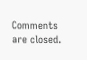Comments are closed.